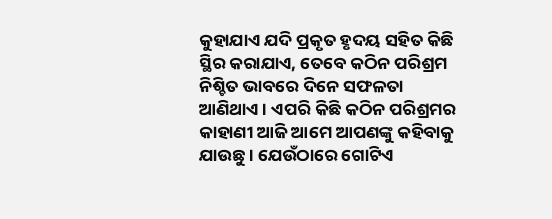କୁହାଯାଏ ଯଦି ପ୍ରକୃତ ହୃଦୟ ସହିତ କିଛି ସ୍ଥିର କରାଯାଏ, ତେବେ କଠିନ ପରିଶ୍ରମ ନିଶ୍ଚିତ ଭାବରେ ଦିନେ ସଫଳତା ଆଣିଥାଏ । ଏପରି କିଛି କଠିନ ପରିଶ୍ରମର କାହାଣୀ ଆଜି ଆମେ ଆପଣଙ୍କୁ କହିବାକୁ ଯାଉଛୁ । ଯେଉଁଠାରେ ଗୋଟିଏ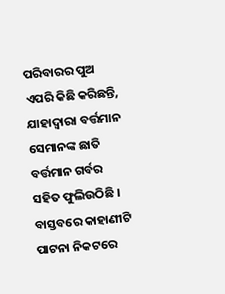ପରିବାରର ପୁଅ ଏପରି କିଛି କରିଛନ୍ତି, ଯାହାଦ୍ଵାରା ବର୍ତ୍ତମାନ ସେମାନଙ୍କ ଛାତି ବର୍ତ୍ତମାନ ଗର୍ବର ସହିତ ଫୁଲିଉଠିଛି ।
ବାସ୍ତବରେ କାହାଣୀଟି ପାଟନା ନିକଟରେ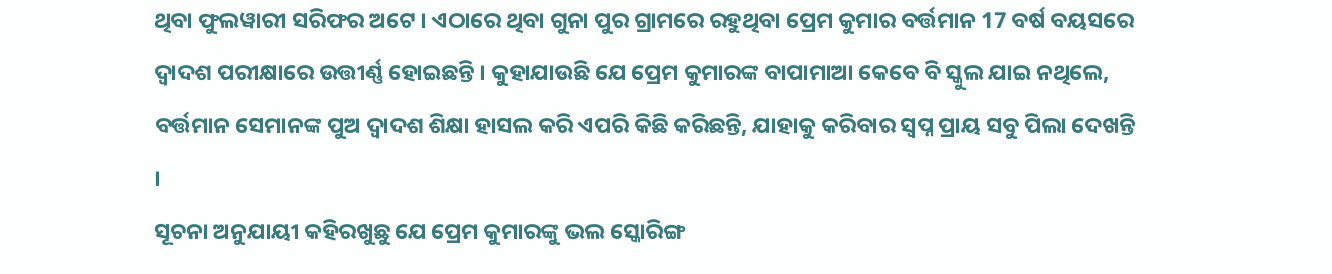ଥିବା ଫୁଲୱାରୀ ସରିଫର ଅଟେ । ଏଠାରେ ଥିବା ଗୁନା ପୁର ଗ୍ରାମରେ ରହୁଥିବା ପ୍ରେମ କୁମାର ବର୍ତ୍ତମାନ 17 ବର୍ଷ ବୟସରେ ଦ୍ୱାଦଶ ପରୀକ୍ଷାରେ ଉତ୍ତୀର୍ଣ୍ଣ ହୋଇଛନ୍ତି । କୁହାଯାଉଛି ଯେ ପ୍ରେମ କୁମାରଙ୍କ ବାପାମାଆ କେବେ ବି ସ୍କୁଲ ଯାଇ ନଥିଲେ, ବର୍ତ୍ତମାନ ସେମାନଙ୍କ ପୁଅ ଦ୍ୱାଦଶ ଶିକ୍ଷା ହାସଲ କରି ଏପରି କିଛି କରିଛନ୍ତି, ଯାହାକୁ କରିବାର ସ୍ବପ୍ନ ପ୍ରାୟ ସବୁ ପିଲା ଦେଖନ୍ତି ।
ସୂଚନା ଅନୁଯାୟୀ କହିରଖୁଛୁ ଯେ ପ୍ରେମ କୁମାରଙ୍କୁ ଭଲ ସ୍କୋରିଙ୍ଗ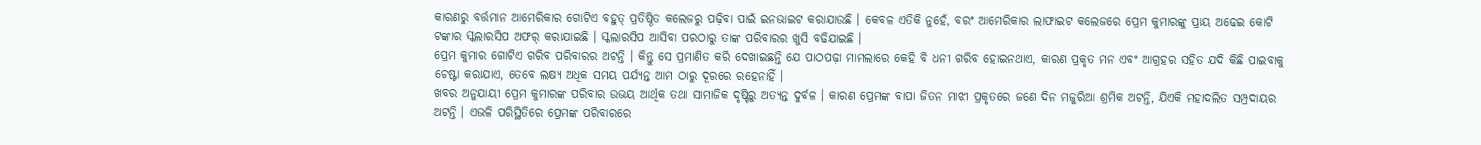କାରଣରୁ ବର୍ତ୍ତମାନ ଆମେରିକାର ଗୋଟିଏ ବହୁତ୍ ପ୍ରତିଷ୍ଠିତ କଲେଜରୁ ପଢ଼ିବା ପାଇଁ ଇନଭାଇଟ କରାଯାଉଛି । କେବଳ ଏତିକି ନୁହେଁ, ବରଂ ଆମେରିକାର ଲାଫାଇଟ କଲେଜରେ ପ୍ରେମ କୁମାରଙ୍କୁ ପ୍ରାୟ ଅଢେଇ କୋଟି ଟଙ୍କାର ସ୍କଲାରସିପ ଅଫର୍ କରାଯାଇଛି । ସ୍କଲାରସିପ ଆସିବା ପରଠାରୁ ତାଙ୍କ ପରିବାରର ଖୁସି ବଢିଯାଇଛି ।
ପ୍ରେମ କୁମାର ଗୋଟିଏ ଗରିବ ପରିବାରର ଅଟନ୍ତି । କିନ୍ତୁ ସେ ପ୍ରମାଣିତ କରି ଦେଖାଇଛନ୍ତି ଯେ ପାଠପଢ଼ା ମାମଲାରେ କେହି ବି ଧନୀ ଗରିବ ହୋଇନଥାଏ, କାରଣ ପ୍ରକୃତ ମନ ଏବଂ ଆଗ୍ରହର ସହିତ ଯଦି କିଛି ପାଇବାକୁ ଚେଷ୍ଟା କରାଯାଏ, ତେବେ ଲକ୍ଷ୍ୟ ଅଧିକ ସମୟ ପର୍ଯ୍ୟନ୍ତ ଆମ ଠାରୁ ଦୂରରେ ରହେନାହିଁ ।
ଖବର ଅନୁଯାୟୀ ପ୍ରେମ କୁମାରଙ୍କ ପରିବାର ଉଭୟ ଆର୍ଥିକ ତଥା ସାମାଜିକ ଦୃଷ୍ଟିରୁ ଅତ୍ୟନ୍ତ ଦୁର୍ବଳ । କାରଣ ପ୍ରେମଙ୍କ ବାପା ଜିତନ ମାଝୀ ପ୍ରକୃତରେ ଜଣେ ଦିନ ମଜୁରିଆ ଶ୍ରମିକ ଅଟନ୍ତି, ଯିଏକି ମହାଦଲିତ ସମ୍ପ୍ରଦାୟର ଅଟନ୍ତି । ଏଭଳି ପରିସ୍ଥିତିରେ ପ୍ରେମଙ୍କ ପରିବାରରେ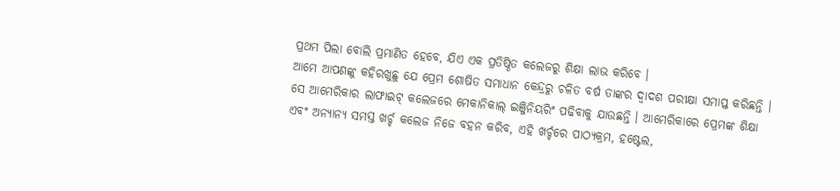ପ୍ରଥମ ପିଲା ବୋଲି ପ୍ରମାଣିତ ହେବେ, ଯିଏ ଏକ ପ୍ରତିଷ୍ଠିତ କଲେଜରୁ ଶିକ୍ଷା ଲାଭ କରିବେ ।
ଆମେ ଆପଣଙ୍କୁ କହିରଖୁଛୁ ଯେ ପ୍ରେମ ଶୋଷିତ ସମାଧାନ କେନ୍ଦ୍ରରୁ ଚଳିତ ବର୍ଷ ତାଙ୍କର ଦ୍ୱାଦଶ ପରୀକ୍ଷା ସମାପ୍ତ କରିଛନ୍ତି । ସେ ଆମେରିକାର ଲାଫାଇଟ୍ କଲେଜରେ ମେକାନିକାଲ୍ ଇଞ୍ଜିନିୟରିଂ ପଢିବାକୁ ଯାଉଛନ୍ତି । ଆମେରିକାରେ ପ୍ରେମଙ୍କ ଶିକ୍ଷା ଏବଂ ଅନ୍ୟାନ୍ୟ ସମସ୍ତ ଖର୍ଚ୍ଚ କଲେଜ ନିଜେ ବହନ କରିବ, ଏହି ଖର୍ଚ୍ଚରେ ପାଠ୍ୟକ୍ରମ, ହଷ୍ଟେଲ,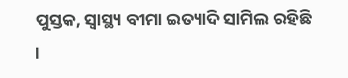ପୁସ୍ତକ, ସ୍ୱାସ୍ଥ୍ୟ ବୀମା ଇତ୍ୟାଦି ସାମିଲ ରହିଛି ।